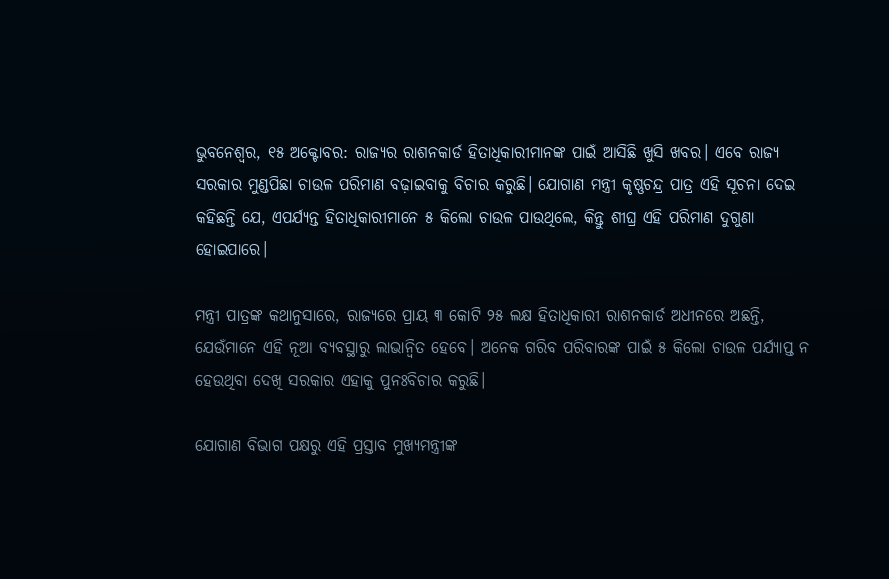ଭୁବନେଶ୍ୱର, ୧୫ ଅକ୍ଟୋବର: ରାଜ୍ୟର ରାଶନକାର୍ଡ ହିତାଧିକାରୀମାନଙ୍କ ପାଇଁ ଆସିଛି ଖୁସି ଖବର। ଏବେ ରାଜ୍ୟ ସରକାର ମୁଣ୍ଡପିଛା ଚାଉଳ ପରିମାଣ ବଢ଼ାଇବାକୁ ବିଚାର କରୁଛି। ଯୋଗାଣ ମନ୍ତ୍ରୀ କୃଷ୍ଣଚନ୍ଦ୍ର ପାତ୍ର ଏହି ସୂଚନା ଦେଇ କହିଛନ୍ତି ଯେ, ଏପର୍ଯ୍ୟନ୍ତ ହିତାଧିକାରୀମାନେ ୫ କିଲୋ ଚାଉଳ ପାଉଥିଲେ, କିନ୍ତୁ ଶୀଘ୍ର ଏହି ପରିମାଣ ଦୁଗୁଣା ହୋଇପାରେ।

ମନ୍ତ୍ରୀ ପାତ୍ରଙ୍କ କଥାନୁସାରେ, ରାଜ୍ୟରେ ପ୍ରାୟ ୩ କୋଟି ୨୫ ଲକ୍ଷ ହିତାଧିକାରୀ ରାଶନକାର୍ଡ ଅଧୀନରେ ଅଛନ୍ତି, ଯେଉଁମାନେ ଏହି ନୂଆ ବ୍ୟବସ୍ଥାରୁ ଲାଭାନ୍ୱିତ ହେବେ। ଅନେକ ଗରିବ ପରିବାରଙ୍କ ପାଇଁ ୫ କିଲୋ ଚାଉଳ ପର୍ଯ୍ୟାପ୍ତ ନ ହେଉଥିବା ଦେଖି ସରକାର ଏହାକୁ ପୁନଃବିଚାର କରୁଛି।

ଯୋଗାଣ ବିଭାଗ ପକ୍ଷରୁ ଏହି ପ୍ରସ୍ତାବ ମୁଖ୍ୟମନ୍ତ୍ରୀଙ୍କ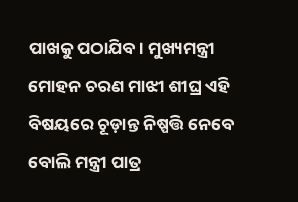ପାଖକୁ ପଠାଯିବ। ମୁଖ୍ୟମନ୍ତ୍ରୀ ମୋହନ ଚରଣ ମାଝୀ ଶୀଘ୍ର ଏହି ବିଷୟରେ ଚୂଡ଼ାନ୍ତ ନିଷ୍ପତ୍ତି ନେବେ ବୋଲି ମନ୍ତ୍ରୀ ପାତ୍ର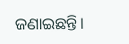ଜଣାଇଛନ୍ତି।